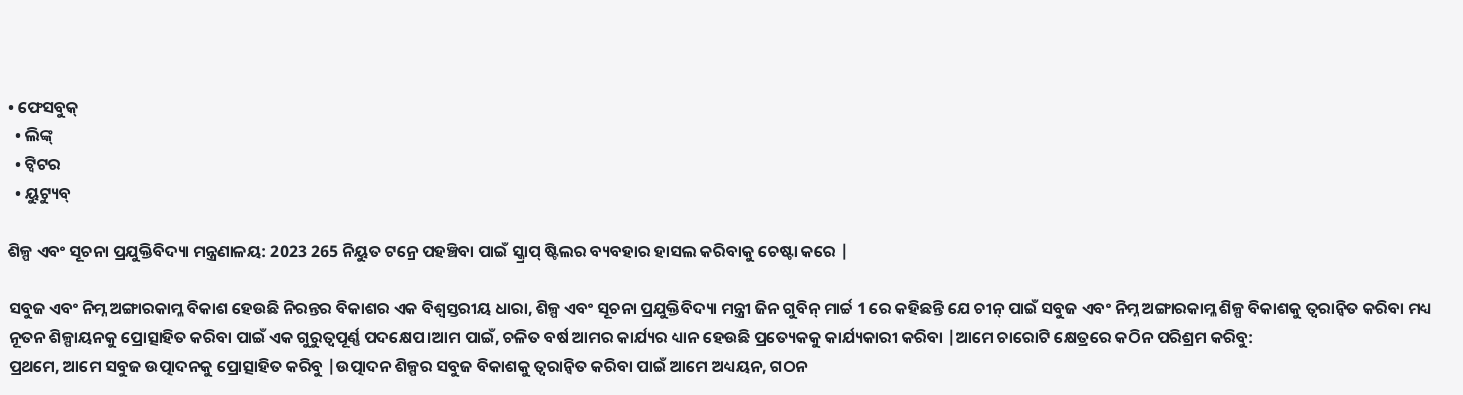• ଫେସବୁକ୍
  • ଲିଙ୍କ୍
  • ଟ୍ୱିଟର
  • ୟୁଟ୍ୟୁବ୍

ଶିଳ୍ପ ଏବଂ ସୂଚନା ପ୍ରଯୁକ୍ତିବିଦ୍ୟା ମନ୍ତ୍ରଣାଳୟ: 2023 265 ନିୟୁତ ଟନ୍ରେ ପହଞ୍ଚିବା ପାଇଁ ସ୍କ୍ରାପ୍ ଷ୍ଟିଲର ବ୍ୟବହାର ହାସଲ କରିବାକୁ ଚେଷ୍ଟା କରେ |

ସବୁଜ ଏବଂ ନିମ୍ନ ଅଙ୍ଗାରକାମ୍ଳ ବିକାଶ ହେଉଛି ନିରନ୍ତର ବିକାଶର ଏକ ବିଶ୍ୱସ୍ତରୀୟ ଧାରା, ଶିଳ୍ପ ଏବଂ ସୂଚନା ପ୍ରଯୁକ୍ତିବିଦ୍ୟା ମନ୍ତ୍ରୀ ଜିନ ଗୁବିନ୍ ମାର୍ଚ୍ଚ 1 ରେ କହିଛନ୍ତି ଯେ ଚୀନ୍ ପାଇଁ ସବୁଜ ଏବଂ ନିମ୍ନ ଅଙ୍ଗାରକାମ୍ଳ ଶିଳ୍ପ ବିକାଶକୁ ତ୍ୱରାନ୍ୱିତ କରିବା ମଧ୍ୟ ନୂତନ ଶିଳ୍ପାୟନକୁ ପ୍ରୋତ୍ସାହିତ କରିବା ପାଇଁ ଏକ ଗୁରୁତ୍ୱପୂର୍ଣ୍ଣ ପଦକ୍ଷେପ।ଆମ ପାଇଁ, ଚଳିତ ବର୍ଷ ଆମର କାର୍ଯ୍ୟର ଧ୍ୟାନ ହେଉଛି ପ୍ରତ୍ୟେକକୁ କାର୍ଯ୍ୟକାରୀ କରିବା |ଆମେ ଚାରୋଟି କ୍ଷେତ୍ରରେ କଠିନ ପରିଶ୍ରମ କରିବୁ:
ପ୍ରଥମେ, ଆମେ ସବୁଜ ଉତ୍ପାଦନକୁ ପ୍ରୋତ୍ସାହିତ କରିବୁ |ଉତ୍ପାଦନ ଶିଳ୍ପର ସବୁଜ ବିକାଶକୁ ତ୍ୱରାନ୍ୱିତ କରିବା ପାଇଁ ଆମେ ଅଧ୍ୟୟନ, ଗଠନ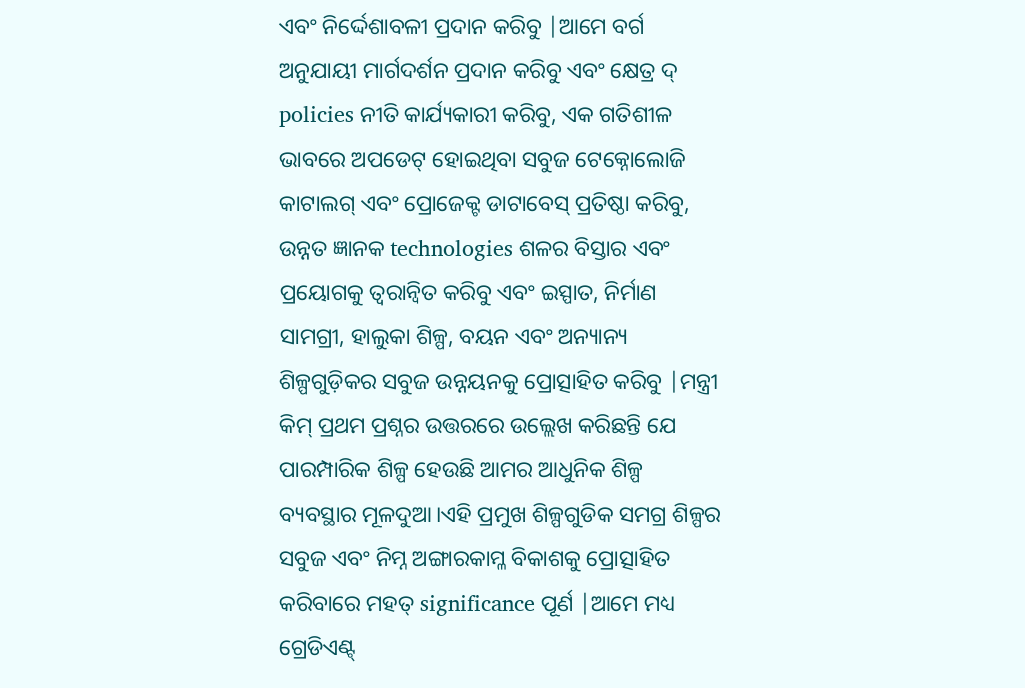ଏବଂ ନିର୍ଦ୍ଦେଶାବଳୀ ପ୍ରଦାନ କରିବୁ |ଆମେ ବର୍ଗ ଅନୁଯାୟୀ ମାର୍ଗଦର୍ଶନ ପ୍ରଦାନ କରିବୁ ଏବଂ କ୍ଷେତ୍ର ଦ୍ policies ନୀତି କାର୍ଯ୍ୟକାରୀ କରିବୁ, ଏକ ଗତିଶୀଳ ଭାବରେ ଅପଡେଟ୍ ହୋଇଥିବା ସବୁଜ ଟେକ୍ନୋଲୋଜି କାଟାଲଗ୍ ଏବଂ ପ୍ରୋଜେକ୍ଟ ଡାଟାବେସ୍ ପ୍ରତିଷ୍ଠା କରିବୁ, ଉନ୍ନତ ଜ୍ଞାନକ technologies ଶଳର ବିସ୍ତାର ଏବଂ ପ୍ରୟୋଗକୁ ତ୍ୱରାନ୍ୱିତ କରିବୁ ଏବଂ ଇସ୍ପାତ, ନିର୍ମାଣ ସାମଗ୍ରୀ, ହାଲୁକା ଶିଳ୍ପ, ବୟନ ଏବଂ ଅନ୍ୟାନ୍ୟ ଶିଳ୍ପଗୁଡ଼ିକର ସବୁଜ ଉନ୍ନୟନକୁ ପ୍ରୋତ୍ସାହିତ କରିବୁ |ମନ୍ତ୍ରୀ କିମ୍ ପ୍ରଥମ ପ୍ରଶ୍ନର ଉତ୍ତରରେ ଉଲ୍ଲେଖ କରିଛନ୍ତି ଯେ ପାରମ୍ପାରିକ ଶିଳ୍ପ ହେଉଛି ଆମର ଆଧୁନିକ ଶିଳ୍ପ ବ୍ୟବସ୍ଥାର ମୂଳଦୁଆ।ଏହି ପ୍ରମୁଖ ଶିଳ୍ପଗୁଡିକ ସମଗ୍ର ଶିଳ୍ପର ସବୁଜ ଏବଂ ନିମ୍ନ ଅଙ୍ଗାରକାମ୍ଳ ବିକାଶକୁ ପ୍ରୋତ୍ସାହିତ କରିବାରେ ମହତ୍ significance ପୂର୍ଣ |ଆମେ ମଧ୍ୟ ଗ୍ରେଡିଏଣ୍ଟ୍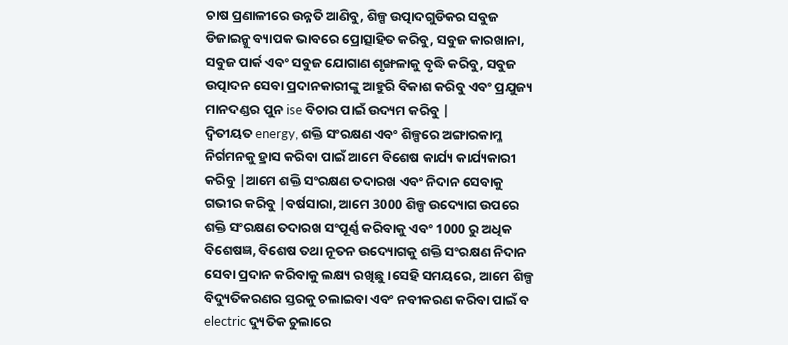ଚାଷ ପ୍ରଣାଳୀରେ ଉନ୍ନତି ଆଣିବୁ, ଶିଳ୍ପ ଉତ୍ପାଦଗୁଡିକର ସବୁଜ ଡିଜାଇନ୍କୁ ବ୍ୟାପକ ଭାବରେ ପ୍ରୋତ୍ସାହିତ କରିବୁ, ସବୁଜ କାରଖାନା, ସବୁଜ ପାର୍କ ଏବଂ ସବୁଜ ଯୋଗାଣ ଶୃଙ୍ଖଳାକୁ ବୃଦ୍ଧି କରିବୁ, ସବୁଜ ଉତ୍ପାଦନ ସେବା ପ୍ରଦାନକାରୀଙ୍କୁ ଆହୁରି ବିକାଶ କରିବୁ ଏବଂ ପ୍ରଯୁଜ୍ୟ ମାନଦଣ୍ଡର ପୁନ ise ବିଚାର ପାଇଁ ଉଦ୍ୟମ କରିବୁ |
ଦ୍ୱିତୀୟତ energy, ଶକ୍ତି ସଂରକ୍ଷଣ ଏବଂ ଶିଳ୍ପରେ ଅଙ୍ଗାରକାମ୍ଳ ନିର୍ଗମନକୁ ହ୍ରାସ କରିବା ପାଇଁ ଆମେ ବିଶେଷ କାର୍ଯ୍ୟ କାର୍ଯ୍ୟକାରୀ କରିବୁ |ଆମେ ଶକ୍ତି ସଂରକ୍ଷଣ ତଦାରଖ ଏବଂ ନିଦାନ ସେବାକୁ ଗଭୀର କରିବୁ |ବର୍ଷସାରା, ଆମେ 3000 ଶିଳ୍ପ ଉଦ୍ୟୋଗ ଉପରେ ଶକ୍ତି ସଂରକ୍ଷଣ ତଦାରଖ ସଂପୂର୍ଣ୍ଣ କରିବାକୁ ଏବଂ 1000 ରୁ ଅଧିକ ବିଶେଷଜ୍ଞ, ବିଶେଷ ତଥା ନୂତନ ଉଦ୍ୟୋଗକୁ ଶକ୍ତି ସଂରକ୍ଷଣ ନିଦାନ ସେବା ପ୍ରଦାନ କରିବାକୁ ଲକ୍ଷ୍ୟ ରଖିଛୁ।ସେହି ସମୟରେ, ଆମେ ଶିଳ୍ପ ବିଦ୍ୟୁତିକରଣର ସ୍ତରକୁ ଚଲାଇବା ଏବଂ ନବୀକରଣ କରିବା ପାଇଁ ବ electric ଦ୍ୟୁତିକ ଚୁଲାରେ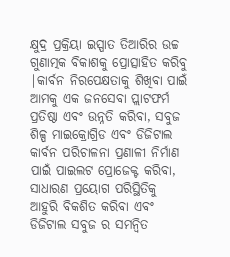କ୍ଷୁଦ୍ର ପ୍ରକ୍ରିୟା ଇସ୍ପାତ ତିଆରିର ଉଚ୍ଚ ଗୁଣାତ୍ମକ ବିକାଶକୁ ପ୍ରୋତ୍ସାହିତ କରିବୁ |କାର୍ବନ ନିରପେକ୍ଷତାକୁ ଶିଖିବା ପାଇଁ ଆମକୁ ଏକ ଜନସେବା ପ୍ଲାଟଫର୍ମ ପ୍ରତିଷ୍ଠା ଏବଂ ଉନ୍ନତି କରିବା, ସବୁଜ ଶିଳ୍ପ ମାଇକ୍ରୋଗ୍ରିଡ ଏବଂ ଡିଜିଟାଲ କାର୍ବନ ପରିଚାଳନା ପ୍ରଣାଳୀ ନିର୍ମାଣ ପାଇଁ ପାଇଲଟ ପ୍ରୋଜେକ୍ଟ କରିବା, ସାଧାରଣ ପ୍ରୟୋଗ ପରିସ୍ଥିତିକୁ ଆହୁରି ବିକଶିତ କରିବା ଏବଂ ଡିଜିଟାଲ ସବୁଜ ର ସମନ୍ୱିତ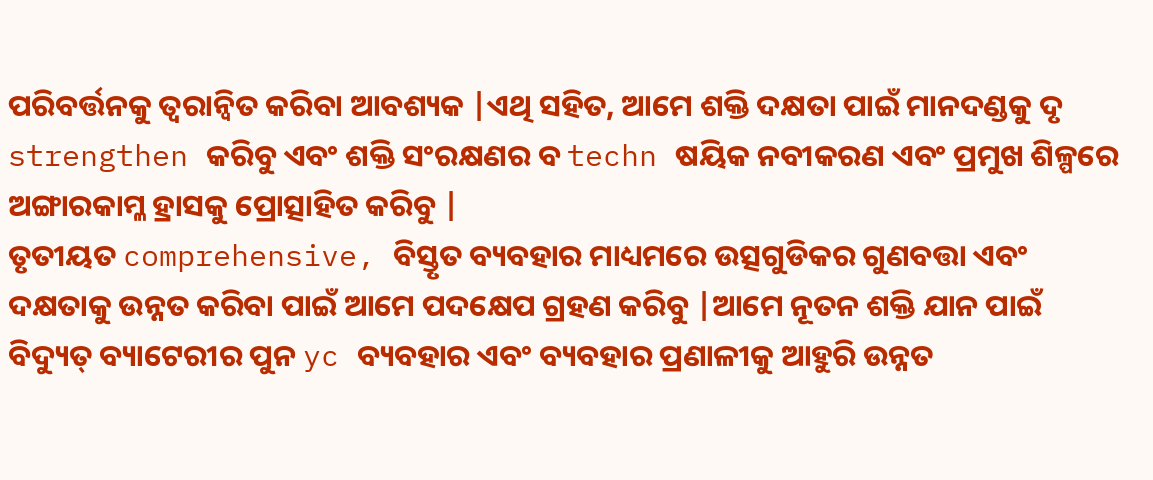ପରିବର୍ତ୍ତନକୁ ତ୍ୱରାନ୍ୱିତ କରିବା ଆବଶ୍ୟକ |ଏଥି ସହିତ, ଆମେ ଶକ୍ତି ଦକ୍ଷତା ପାଇଁ ମାନଦଣ୍ଡକୁ ଦୃ strengthen କରିବୁ ଏବଂ ଶକ୍ତି ସଂରକ୍ଷଣର ବ techn ଷୟିକ ନବୀକରଣ ଏବଂ ପ୍ରମୁଖ ଶିଳ୍ପରେ ଅଙ୍ଗାରକାମ୍ଳ ହ୍ରାସକୁ ପ୍ରୋତ୍ସାହିତ କରିବୁ |
ତୃତୀୟତ comprehensive, ବିସ୍ତୃତ ବ୍ୟବହାର ମାଧ୍ୟମରେ ଉତ୍ସଗୁଡିକର ଗୁଣବତ୍ତା ଏବଂ ଦକ୍ଷତାକୁ ଉନ୍ନତ କରିବା ପାଇଁ ଆମେ ପଦକ୍ଷେପ ଗ୍ରହଣ କରିବୁ |ଆମେ ନୂତନ ଶକ୍ତି ଯାନ ପାଇଁ ବିଦ୍ୟୁତ୍ ବ୍ୟାଟେରୀର ପୁନ yc ବ୍ୟବହାର ଏବଂ ବ୍ୟବହାର ପ୍ରଣାଳୀକୁ ଆହୁରି ଉନ୍ନତ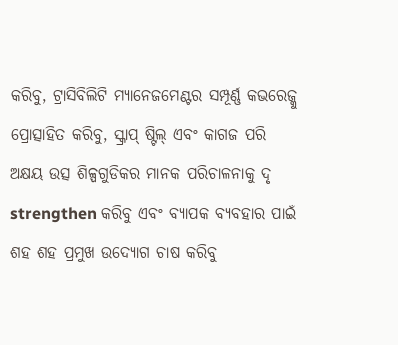କରିବୁ, ଟ୍ରାସିବିଲିଟି ମ୍ୟାନେଜମେଣ୍ଟର ସମ୍ପୂର୍ଣ୍ଣ କଭରେଜ୍କୁ ପ୍ରୋତ୍ସାହିତ କରିବୁ, ସ୍କ୍ରାପ୍ ଷ୍ଟିଲ୍ ଏବଂ କାଗଜ ପରି ଅକ୍ଷୟ ଉତ୍ସ ଶିଳ୍ପଗୁଡିକର ମାନକ ପରିଚାଳନାକୁ ଦୃ strengthen କରିବୁ ଏବଂ ବ୍ୟାପକ ବ୍ୟବହାର ପାଇଁ ଶହ ଶହ ପ୍ରମୁଖ ଉଦ୍ୟୋଗ ଚାଷ କରିବୁ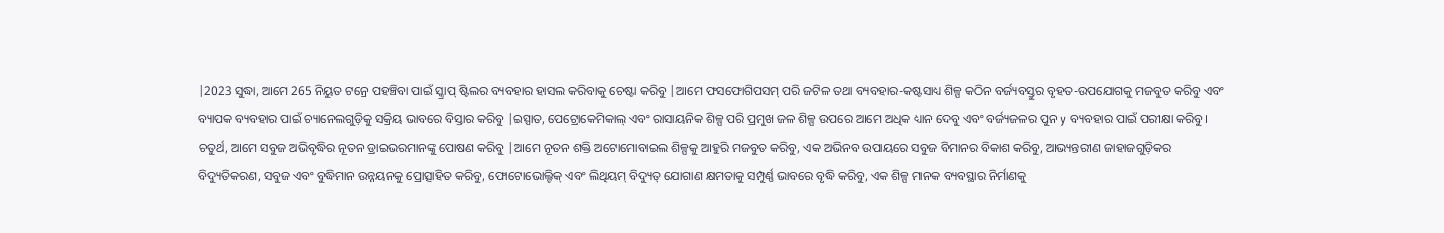|2023 ସୁଦ୍ଧା, ଆମେ 265 ନିୟୁତ ଟନ୍ରେ ପହଞ୍ଚିବା ପାଇଁ ସ୍କ୍ରାପ୍ ଷ୍ଟିଲର ବ୍ୟବହାର ହାସଲ କରିବାକୁ ଚେଷ୍ଟା କରିବୁ |ଆମେ ଫସଫୋଗିପସମ୍ ପରି ଜଟିଳ ତଥା ବ୍ୟବହାର-କଷ୍ଟସାଧ୍ୟ ଶିଳ୍ପ କଠିନ ବର୍ଜ୍ୟବସ୍ତୁର ବୃହତ-ଉପଯୋଗକୁ ମଜବୁତ କରିବୁ ଏବଂ ବ୍ୟାପକ ବ୍ୟବହାର ପାଇଁ ଚ୍ୟାନେଲଗୁଡ଼ିକୁ ସକ୍ରିୟ ଭାବରେ ବିସ୍ତାର କରିବୁ |ଇସ୍ପାତ, ପେଟ୍ରୋକେମିକାଲ୍ ଏବଂ ରାସାୟନିକ ଶିଳ୍ପ ପରି ପ୍ରମୁଖ ଜଳ ଶିଳ୍ପ ଉପରେ ଆମେ ଅଧିକ ଧ୍ୟାନ ଦେବୁ ଏବଂ ବର୍ଜ୍ୟଜଳର ପୁନ y ବ୍ୟବହାର ପାଇଁ ପରୀକ୍ଷା କରିବୁ।
ଚତୁର୍ଥ, ଆମେ ସବୁଜ ଅଭିବୃଦ୍ଧିର ନୂତନ ଡ୍ରାଇଭରମାନଙ୍କୁ ପୋଷଣ କରିବୁ |ଆମେ ନୂତନ ଶକ୍ତି ଅଟୋମୋବାଇଲ ଶିଳ୍ପକୁ ଆହୁରି ମଜବୁତ କରିବୁ, ଏକ ଅଭିନବ ଉପାୟରେ ସବୁଜ ବିମାନର ବିକାଶ କରିବୁ, ଆଭ୍ୟନ୍ତରୀଣ ଜାହାଜଗୁଡ଼ିକର ବିଦ୍ୟୁତିକରଣ, ସବୁଜ ଏବଂ ବୁଦ୍ଧିମାନ ଉନ୍ନୟନକୁ ପ୍ରୋତ୍ସାହିତ କରିବୁ, ଫୋଟୋଭୋଲ୍ଟିକ୍ ଏବଂ ଲିଥିୟମ୍ ବିଦ୍ୟୁତ୍ ଯୋଗାଣ କ୍ଷମତାକୁ ସମ୍ପୁର୍ଣ୍ଣ ଭାବରେ ବୃଦ୍ଧି କରିବୁ, ଏକ ଶିଳ୍ପ ମାନକ ବ୍ୟବସ୍ଥାର ନିର୍ମାଣକୁ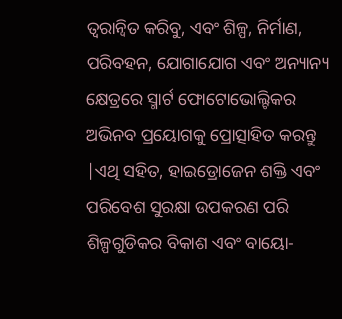ତ୍ୱରାନ୍ୱିତ କରିବୁ, ଏବଂ ଶିଳ୍ପ, ନିର୍ମାଣ, ପରିବହନ, ଯୋଗାଯୋଗ ଏବଂ ଅନ୍ୟାନ୍ୟ କ୍ଷେତ୍ରରେ ସ୍ମାର୍ଟ ଫୋଟୋଭୋଲ୍ଟିକର ଅଭିନବ ପ୍ରୟୋଗକୁ ପ୍ରୋତ୍ସାହିତ କରନ୍ତୁ |ଏଥି ସହିତ, ହାଇଡ୍ରୋଜେନ ଶକ୍ତି ଏବଂ ପରିବେଶ ସୁରକ୍ଷା ଉପକରଣ ପରି ଶିଳ୍ପଗୁଡିକର ବିକାଶ ଏବଂ ବାୟୋ-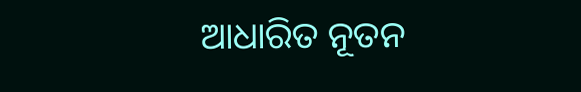ଆଧାରିତ ନୂତନ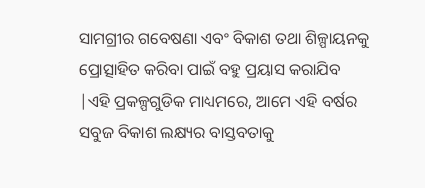ସାମଗ୍ରୀର ଗବେଷଣା ଏବଂ ବିକାଶ ତଥା ଶିଳ୍ପାୟନକୁ ପ୍ରୋତ୍ସାହିତ କରିବା ପାଇଁ ବହୁ ପ୍ରୟାସ କରାଯିବ |ଏହି ପ୍ରକଳ୍ପଗୁଡିକ ମାଧ୍ୟମରେ, ଆମେ ଏହି ବର୍ଷର ସବୁଜ ବିକାଶ ଲକ୍ଷ୍ୟର ବାସ୍ତବତାକୁ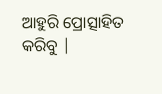ଆହୁରି ପ୍ରୋତ୍ସାହିତ କରିବୁ |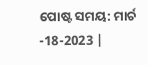ପୋଷ୍ଟ ସମୟ: ମାର୍ଚ -18-2023 |